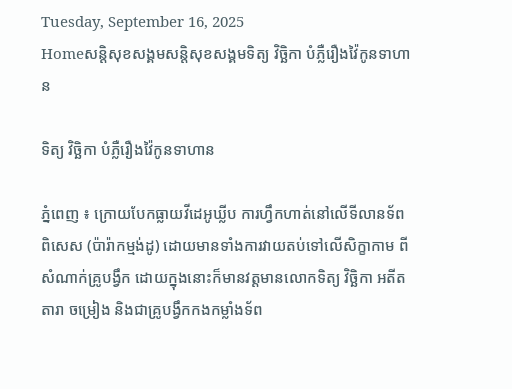Tuesday, September 16, 2025
Homeសន្ដិសុខសង្គមសន្តិសុខសង្គមទិត្យ វិច្ឆិកា បំភ្លឺរឿងវ៉ៃកូនទាហាន

ទិត្យ វិច្ឆិកា បំភ្លឺរឿងវ៉ៃកូនទាហាន

ភ្នំពេញ ៖ ក្រោយបែកធ្លាយវីដេអូឃ្លីប ការហ្វឹកហាត់នៅលើទីលានទ័ពពិសេស (ប៉ារ៉ាកម្មង់ដូ) ដោយមានទាំងការវាយតប់ទៅលើសិក្ខាកាម ពីសំណាក់គ្រូបង្វឹក ដោយក្នុងនោះក៏មានវត្តមានលោកទិត្យ វិច្ឆិកា អតីតតារា ចម្រៀង និងជាគ្រូបង្វឹកកងកម្លាំងទ័ព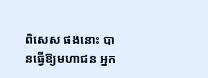ពិសេស ផងនោះ បានធ្វើឱ្យមហាជន អ្នក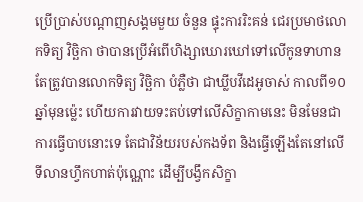ប្រើប្រាស់បណ្តាញសង្គមមួយ ចំនួន ផ្ទុះការរិះគន់ ជេរប្រមាថលោកទិត្យ វិច្ឆិកា ថាបានប្រើអំពើហិង្សាឃោរឃៅទៅលើកូនទាហាន តែត្រូវបានលោកទិត្យ វិច្ឆិកា បំភ្លឺថា ជាឃ្លីបវីដេអូចាស់ កាលពី១០ឆ្នាំមុនម៉្លេះ ហើយការវាយទះតប់ទៅលើសិក្ខាកាមនេះ មិនមែនជាការធ្វើបាបនោះទេ តែជាវិន័យរបស់កងទ័ព និងធ្វើឡើងតែនៅលើទីលានហ្វឹកហាត់ប៉ុណ្ណោះ ដើម្បីបង្វឹកសិក្ខា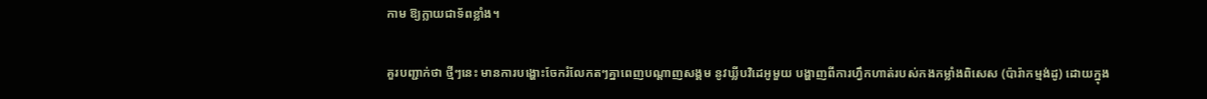កាម ឱ្យក្លាយជាទ័ពខ្លាំង។

គួរបញ្ជាក់ថា ថ្មីៗនេះ មានការបង្ហោះចែករំលែកតៗគ្នាពេញបណ្តាញសង្គម នូវឃ្លីបវិដេអូមួយ បង្ហាញពីការហ្វឹកហាត់របស់កងកម្លាំងពិសេស (ប៉ារ៉ាកម្មង់ដូ) ដោយក្នុង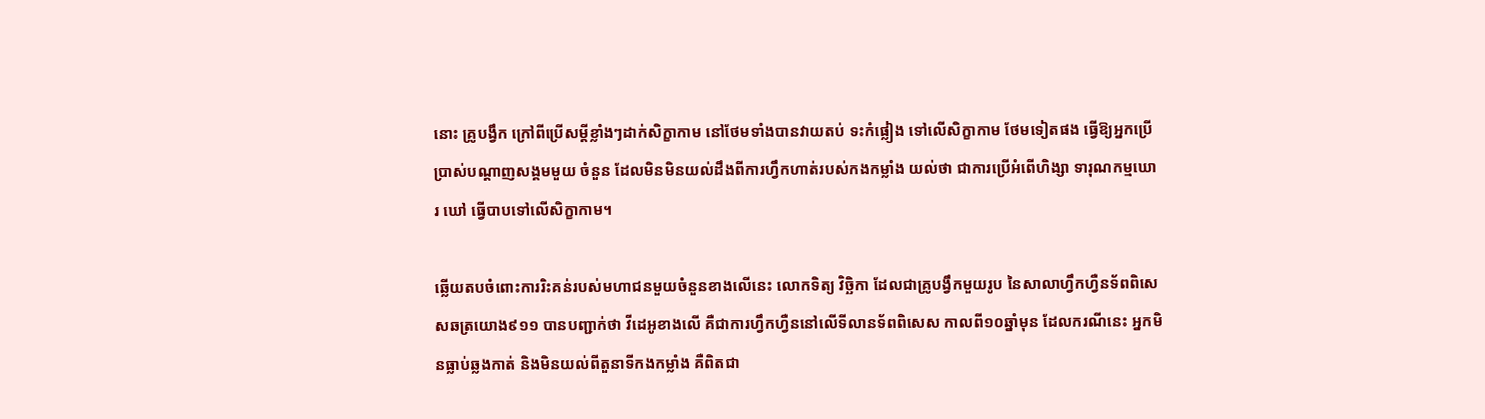នោះ គ្រូបង្វឹក ក្រៅពីប្រើសម្តីខ្លាំងៗដាក់សិក្ខាកាម នៅថែមទាំងបានវាយតប់ ទះកំផ្លៀង ទៅលើសិក្ខាកាម ថែមទៀតផង ធ្វើឱ្យអ្នកប្រើប្រាស់បណ្តាញសង្គមមួយ ចំនួន ដែលមិនមិនយល់ដឹងពីការហ្វឹកហាត់របស់កងកម្លាំង យល់ថា ជាការប្រើអំពើហិង្សា ទារុណកម្មឃោរ ឃៅ ធ្វើបាបទៅលើសិក្ខាកាម។

ឆ្លើយតបចំពោះការរិះគន់របស់មហាជនមួយចំនួនខាងលើនេះ លោកទិត្យ វិច្ឆិកា ដែលជាគ្រូបង្វឹកមួយរូប នៃសាលាហ្វឹកហ្វឺនទ័ពពិសេសឆត្រយោង៩១១ បានបញ្ជាក់ថា វីដេអូខាងលើ គឺជាការហ្វឹកហ្វឺននៅលើទីលានទ័ពពិសេស កាលពី១០ឆ្នាំមុន ដែលករណីនេះ អ្នកមិនធ្លាប់ឆ្លងកាត់ និងមិនយល់ពីតួនាទីកងកម្លាំង គឺពិតជា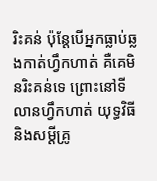រិះគន់ ប៉ុន្តែបើអ្នកធ្លាប់ឆ្លងកាត់ហ្វឹកហាត់ គឺគេមិនរិះគន់ទេ ព្រោះនៅទីលានហ្វឹកហាត់ យុទ្ធវិធីនិងសម្តីគ្រូ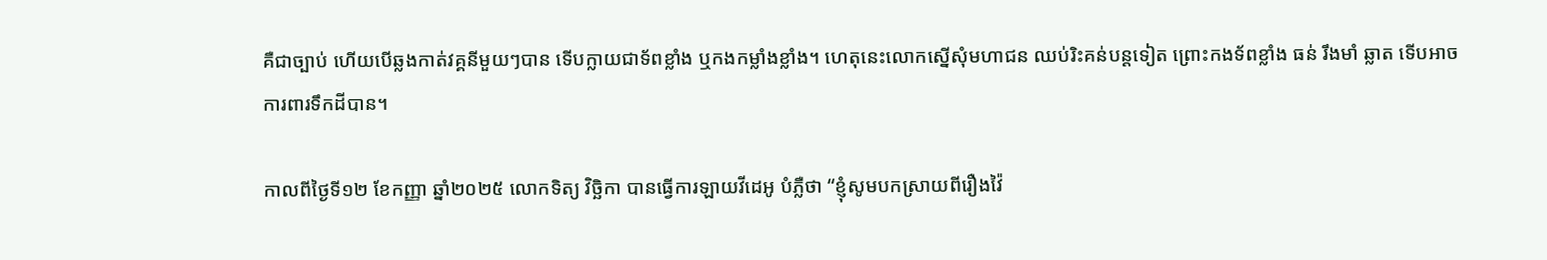គឺជាច្បាប់ ហើយបើឆ្លងកាត់វគ្គនីមួយៗបាន ទើបក្លាយជាទ័ពខ្លាំង ឬកងកម្លាំងខ្លាំង។ ហេតុនេះលោកស្នើសុំមហាជន ឈប់រិះគន់បន្តទៀត ព្រោះកងទ័ពខ្លាំង ធន់ រឹងមាំ ឆ្លាត ទើបអាចការពារទឹកដីបាន។

កាលពីថ្ងៃទី១២ ខែកញ្ញា ឆ្នាំ២០២៥ លោកទិត្យ វិច្ឆិកា បានធ្វើការឡាយវីដេអូ បំភ្លឺថា “ខ្ញុំសូមបកស្រាយពីរឿងវ៉ៃ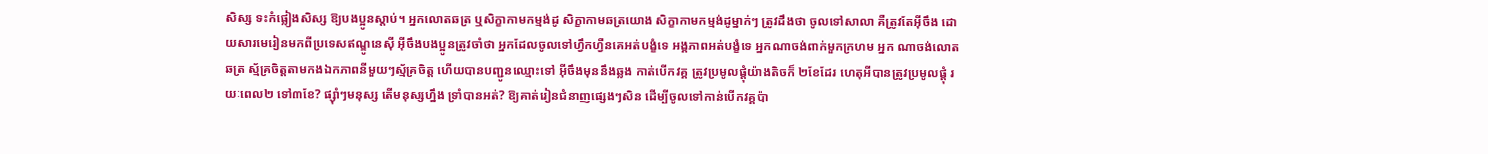សិស្ស ទះកំផ្លៀងសិស្ស ឱ្យបងប្អូនស្តាប់។ អ្នកលោតឆត្រ ឬសិក្ខាកាមកម្មង់ដូ សិក្ខាកាមឆត្រយោង សិក្ខាកាមកម្មង់ដូម្នាក់ៗ ត្រូវដឹងថា ចូលទៅសាលា គឺត្រូវតែអ៊ីចឹង ដោយសារមេរៀនមកពីប្រទេសឥណ្ឌូនេស៊ី អ៊ីចឹងបងប្អូនត្រូវចាំថា អ្នកដែលចូលទៅហ្វឹកហ្វឺនគេអត់បង្ខំទេ អង្គភាពអត់បង្ខំទេ អ្នកណាចង់ពាក់មួកក្រហម អ្នក ណាចង់លោតឆត្រ ស្ម័គ្រចិត្តតាមកងឯកភាពនីមួយៗស្ម័គ្រចិត្ត ហើយបានបញ្ជូនឈ្មោះទៅ អ៊ីចឹងមុននឹងឆ្លង កាត់បើកវគ្គ ត្រូវប្រមូលផ្តុំយ៉ាងតិចក៏ ២ខែដែរ ហេតុអីបានត្រូវប្រមូលផ្តុំ រយៈពេល២ ទៅ៣ខែ? ផ្ស៊ាំៗមនុស្ស តើមនុស្សហ្នឹង ទ្រាំបានអត់? ឱ្យគាត់រៀនជំនាញផ្សេងៗសិន ដើម្បីចូលទៅកាន់បើកវគ្គប៉ា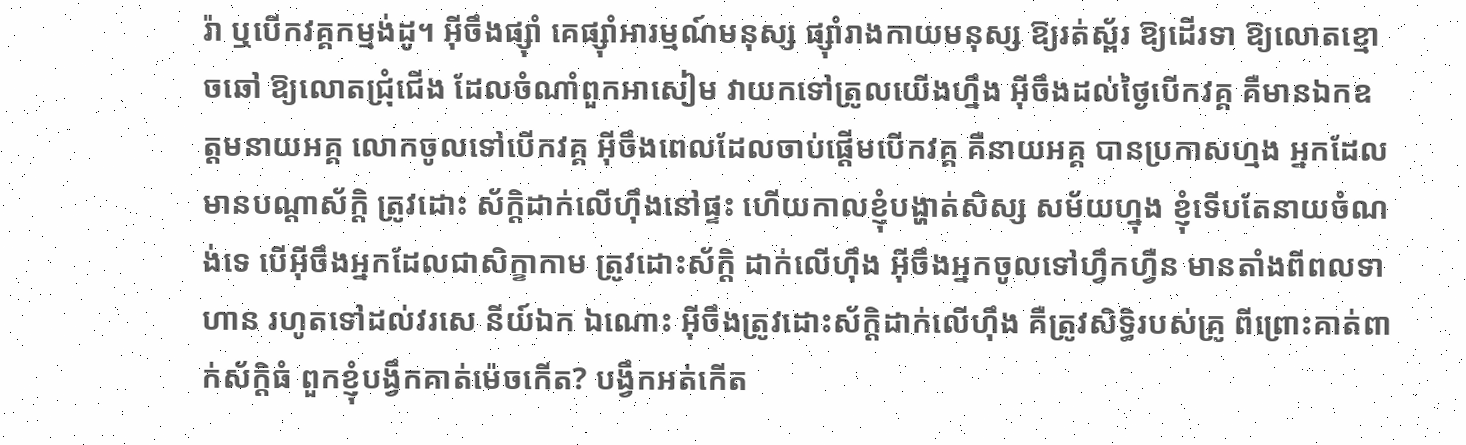រ៉ា ឬបើកវគ្គកម្មង់ដូ។ អ៊ីចឹងផ្ស៊ាំ គេផ្ស៊ាំអារម្មណ៍មនុស្ស ផ្ស៊ាំរាងកាយមនុស្ស ឱ្យរត់ស្ព័រ ឱ្យដើរទា ឱ្យលោតខ្មោចឆៅ ឱ្យលោតជ្រុំជើង ដែលចំណាំពួកអាសៀម វាយកទៅត្រូលយើងហ្នឹង អ៊ីចឹងដល់ថ្ងៃបើកវគ្គ គឺមានឯកឧត្តមនាយអគ្គ លោកចូលទៅបើកវគ្គ អ៊ីចឹងពេលដែលចាប់ផ្តើមបើកវគ្គ គឺនាយអគ្គ បានប្រកាសហ្មង អ្នកដែលមានបណ្តាស័ក្តិ ត្រូវដោះ ស័ក្តិដាក់លើហ៊ឹងនៅផ្ទះ ហើយកាលខ្ញុំបង្ហាត់សិស្ស សម័យហ្នុង ខ្ញុំទើបតែនាយចំណង់ទេ បើអ៊ីចឹងអ្នកដែលជាសិក្ខាកាម ត្រូវដោះស័ក្តិ ដាក់លើហ៊ឹង អ៊ីចឹងអ្នកចូលទៅហ្វឹកហ្វឺន មានតាំងពីពលទាហាន រហូតទៅដល់វរសេ នីយ៍ឯក ឯណោះ អ៊ីចឹងត្រូវដោះស័ក្តិដាក់លើហ៊ឹង គឺត្រូវសិទ្ធិរបស់គ្រូ ពីព្រោះគាត់ពាក់ស័ក្តិធំ ពួកខ្ញុំបង្វឹកគាត់ម៉េចកើត? បង្វឹកអត់កើត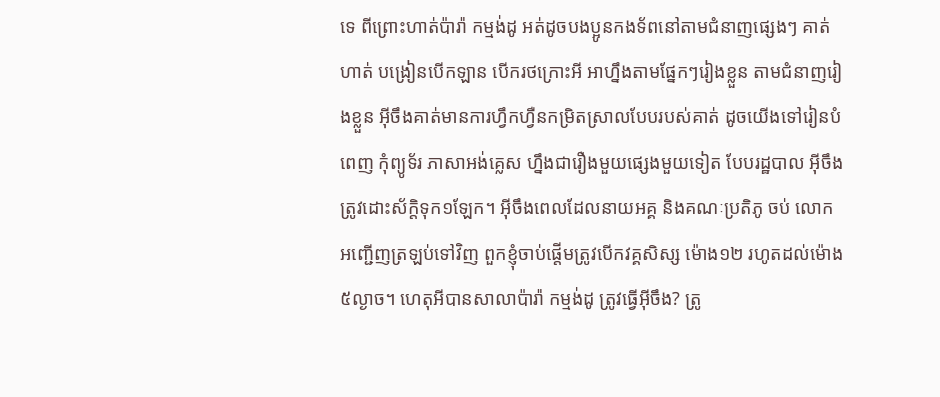ទេ ពីព្រោះហាត់ប៉ារ៉ា កម្មង់ដូ អត់ដូចបងប្អូនកងទ័ពនៅតាមជំនាញផ្សេងៗ គាត់ហាត់ បង្រៀនបើកឡាន បើករថក្រោះអី អាហ្នឹងតាមផ្នែកៗរៀងខ្លួន តាមជំនាញរៀងខ្លួន អ៊ីចឹងគាត់មានការហ្វឹកហ្វឺនកម្រិតស្រាលបែបរបស់គាត់ ដូចយើងទៅរៀនបំពេញ កុំព្យូទ័រ ភាសាអង់គ្លេស ហ្នឹងជារឿងមួយផ្សេងមួយទៀត បែបរដ្ឋបាល អ៊ីចឹងត្រូវដោះស័ក្តិទុក១ឡែក។ អ៊ីចឹងពេលដែលនាយអគ្គ និងគណៈប្រតិភូ ចប់ លោកអញ្ជើញត្រឡប់ទៅវិញ ពួកខ្ញុំចាប់ផ្តើមត្រូវបើកវគ្គសិស្ស ម៉ោង១២ រហូតដល់ម៉ោង៥ល្ងាច។ ហេតុអីបានសាលាប៉ារ៉ា កម្មង់ដូ ត្រូវធ្វើអ៊ីចឹង? ត្រូ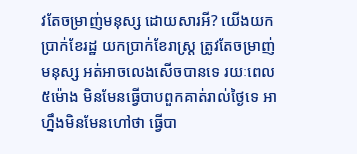វតែចម្រាញ់មនុស្ស ដោយសារអី? យើងយកប្រាក់ខែរដ្ឋ យកប្រាក់ខែរាស្ត្រ ត្រូវតែចម្រាញ់មនុស្ស អត់អាចលេងសើចបានទេ រយៈពេល៥ម៉ោង មិនមែនធ្វើបាបពួកគាត់រាល់ថ្ងៃទេ អាហ្នឹងមិនមែនហៅថា ធ្វើបា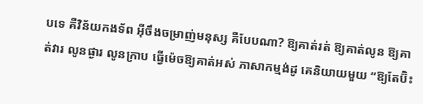បទេ គឺវិន័យកងទ័ព អ៊ីចឹងចម្រាញ់មនុស្ស គឺបែបណា? ឱ្យគាត់រត់ ឱ្យគាត់លូន ឱ្យគាត់វារ លូនផ្ងារ លូនក្រាប ធ្វើម៉េចឱ្យគាត់អស់ ភាសាកម្មង់ដូ គេនិយាយមួយ “ឱ្យតែប៊ិះ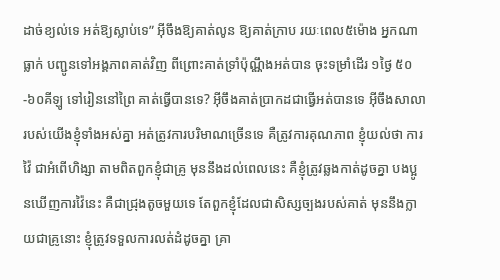ដាច់ខ្យល់ទេ អត់ឱ្យស្លាប់ទេ” អ៊ីចឹងឱ្យគាត់លូន ឱ្យគាត់ក្រាប រយៈពេល៥ម៉ោង អ្នកណាធ្លាក់ បញ្ជូនទៅអង្គភាពគាត់វិញ ពីព្រោះគាត់ទ្រាំប៉ុណ្ណឹងអត់បាន ចុះទម្រាំដើរ ១ថ្ងៃ ៥០-៦០គីឡូ ទៅរៀននៅព្រៃ គាត់ធ្វើបានទេ? អ៊ីចឹងគាត់ប្រាកដជាធ្វើអត់បានទេ អ៊ីចឹងសាលារបស់យើងខ្ញុំទាំងអស់គ្នា អត់ត្រូវការបរិមាណច្រើនទេ គឺត្រូវការគុណភាព ខ្ញុំយល់ថា ការវ៉ៃ ជាអំពើហិង្សា តាមពិតពួកខ្ញុំជាគ្រូ មុននឹងដល់ពេលនេះ គឺខ្ញុំត្រូវឆ្លងកាត់ដូចគ្នា បងប្អូនឃើញការវ៉ៃនេះ គឺជាជ្រុងតូចមួយទេ តែពួកខ្ញុំដែលជាសិស្សច្បងរបស់គាត់ មុននឹងក្លាយជាគ្រូនោះ ខ្ញុំត្រូវទទួលការលត់ដំដូចគ្នា គ្រា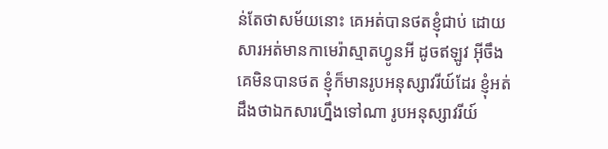ន់តែថាសម័យនោះ គេអត់បានថតខ្ញុំជាប់ ដោយសារអត់មានកាមេរ៉ាស្មាតហ្វូនអី ដូចឥឡូវ អ៊ីចឹងគេមិនបានថត ខ្ញុំក៏មានរូបអនុស្សាវរីយ៍ដែរ ខ្ញុំអត់ដឹងថាឯកសារហ្នឹងទៅណា រូបអនុស្សាវរីយ៍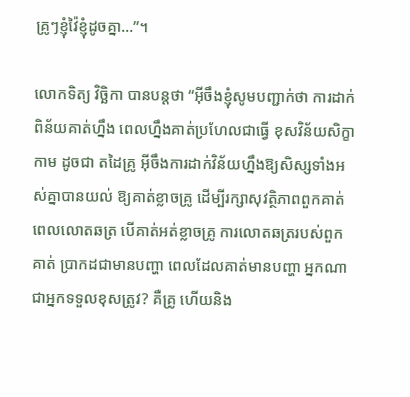គ្រូៗខ្ញុំវ៉ៃខ្ញុំដូចគ្នា…”។

លោកទិត្យ វិច្ឆិកា បានបន្តថា “អ៊ីចឹងខ្ញុំសូមបញ្ជាក់ថា ការដាក់ពិន័យគាត់ហ្នឹង ពេលហ្នឹងគាត់ប្រហែលជាធ្វើ ខុសវិន័យសិក្ខាកាម ដូចជា តដៃគ្រូ អ៊ីចឹងការដាក់វិន័យហ្នឹងឱ្យសិស្សទាំងអស់គ្នាបានយល់ ឱ្យគាត់ខ្លាចគ្រូ ដើម្បីរក្សាសុវត្ថិភាពពួកគាត់ពេលលោតឆត្រ បើគាត់អត់ខ្លាចគ្រូ ការលោតឆត្ររបស់ពួកគាត់ ប្រាកដជាមានបញ្ហា ពេលដែលគាត់មានបញ្ហា អ្នកណាជាអ្នកទទួលខុសត្រូវ? គឺគ្រូ ហើយនិង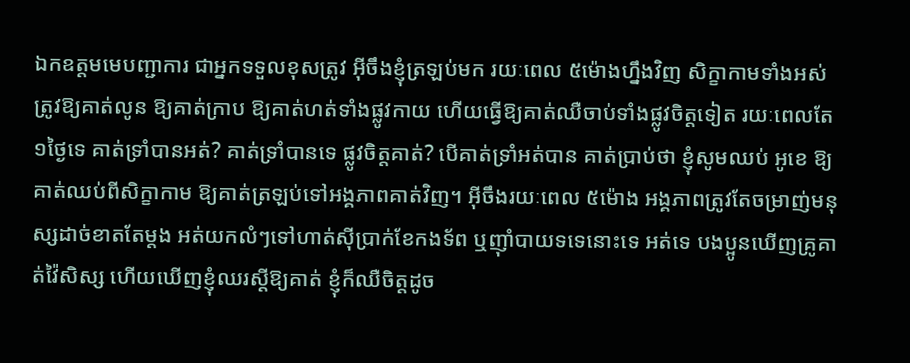ឯកឧត្តមមេបញ្ជាការ ជាអ្នកទទួលខុសត្រូវ អ៊ីចឹងខ្ញុំត្រឡប់មក រយៈពេល ៥ម៉ោងហ្នឹងវិញ សិក្ខាកាមទាំងអស់ ត្រូវឱ្យគាត់លូន ឱ្យគាត់ក្រាប ឱ្យគាត់ហត់ទាំងផ្លូវកាយ ហើយធ្វើឱ្យគាត់ឈឺចាប់ទាំងផ្លូវចិត្តទៀត រយៈពេលតែ១ថ្ងៃទេ គាត់ទ្រាំបានអត់? គាត់ទ្រាំបានទេ ផ្លូវចិត្តគាត់? បើគាត់ទ្រាំអត់បាន គាត់ប្រាប់ថា ខ្ញុំសូមឈប់ អូខេ ឱ្យគាត់ឈប់ពីសិក្ខាកាម ឱ្យគាត់ត្រឡប់ទៅអង្គភាពគាត់វិញ។ អ៊ីចឹងរយៈពេល ៥ម៉ោង អង្គភាពត្រូវតែចម្រាញ់មនុស្សដាច់ខាតតែម្តង អត់យកលំៗទៅហាត់ស៊ីប្រាក់ខែកងទ័ព ឬញ៉ាំបាយទទេនោះទេ អត់ទេ បងប្អូនឃើញគ្រូគាត់វ៉ៃសិស្ស ហើយឃើញខ្ញុំឈរស្តីឱ្យគាត់ ខ្ញុំក៏ឈឺចិត្តដូច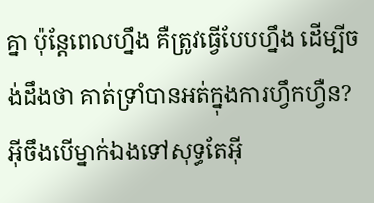គ្នា ប៉ុន្តែពេលហ្នឹង គឺត្រូវធ្វើបែបហ្នឹង ដើម្បីចង់ដឹងថា គាត់ទ្រាំបានអត់ក្នុងការហ្វឹកហ្វឺន? អ៊ីចឹងបើម្នាក់ឯងទៅសុទ្ធតែអ៊ី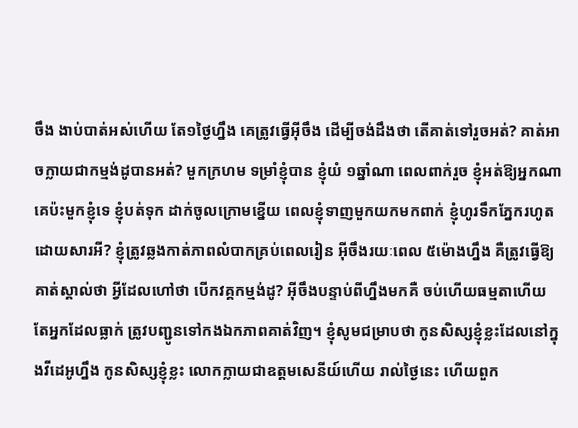ចឹង ងាប់បាត់អស់ហើយ តែ១ថ្ងៃហ្នឹង គេត្រូវធ្វើអ៊ីចឹង ដើម្បីចង់ដឹងថា តើគាត់ទៅរួចអត់? គាត់អាចក្លាយជាកម្មង់ដូបានអត់? មួកក្រហម ទម្រាំខ្ញុំបាន ខ្ញុំយំ ១ឆ្នាំណា ពេលពាក់រួច ខ្ញុំអត់ឱ្យអ្នកណាគេប៉ះមួកខ្ញុំទេ ខ្ញុំបត់ទុក ដាក់ចូលក្រោមខ្នើយ ពេលខ្ញុំទាញមួកយកមកពាក់ ខ្ញុំហូរទឹកភ្នែករហូត ដោយសារអី? ខ្ញុំត្រូវឆ្លងកាត់ភាពលំបាកគ្រប់ពេលរៀន អ៊ីចឹងរយៈពេល ៥ម៉ោងហ្នឹង គឺត្រូវធ្វើឱ្យគាត់ស្គាល់ថា អ្វីដែលហៅថា បើកវគ្គកម្មង់ដូ? អ៊ីចឹងបន្ទាប់ពីហ្នឹងមកគឺ ចប់ហើយធម្មតាហើយ តែអ្នកដែលធ្លាក់ ត្រូវបញ្ជូនទៅកងឯកភាពគាត់វិញ។ ខ្ញុំសូមជម្រាបថា កូនសិស្សខ្ញុំខ្លះដែលនៅក្នុងវីដេអូហ្នឹង កូនសិស្សខ្ញុំខ្លះ លោកក្លាយជាឧត្តមសេនីយ៍ហើយ រាល់ថ្ងៃនេះ ហើយពួក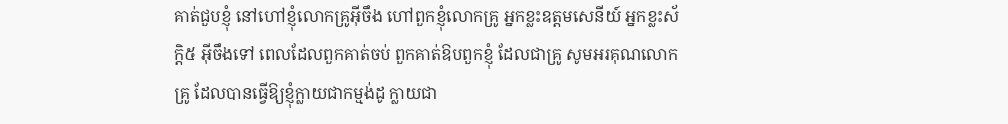គាត់ជួបខ្ញុំ នៅហៅខ្ញុំលោកគ្រូអ៊ីចឹង ហៅពួកខ្ញុំលោកគ្រូ អ្នកខ្លះឧត្តមសេនីយ៍ អ្នកខ្លះស័ក្តិ៥ អ៊ីចឹងទៅ ពេលដែលពួកគាត់ចប់ ពួកគាត់ឱបពួកខ្ញុំ ដែលជាគ្រូ សូមអរគុណលោកគ្រូ ដែលបានធ្វើឱ្យខ្ញុំក្លាយជាកម្មង់ដូ ក្លាយជា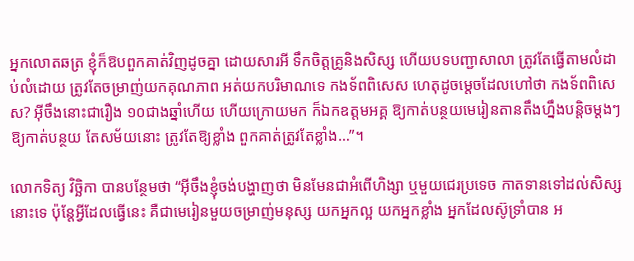អ្នកលោតឆត្រ ខ្ញុំក៏ឱបពួកគាត់វិញដូចគ្នា ដោយសារអី ទឹកចិត្តគ្រូនិងសិស្ស ហើយបទបញ្ជាសាលា ត្រូវតែធ្វើតាមលំដាប់លំដោយ ត្រូវតែចម្រាញ់យកគុណភាព អត់យកបរិមាណទេ កងទ័ពពិសេស ហេតុដូចម្តេចដែលហៅថា កងទ័ពពិសេស? អ៊ីចឹងនោះជារឿង ១០ជាងឆ្នាំហើយ ហើយក្រោយមក ក៏ឯកឧត្តមអគ្គ ឱ្យកាត់បន្ថយមេរៀនតានតឹងហ្នឹងបន្តិចម្តងៗ ឱ្យកាត់បន្ថយ តែសម័យនោះ ត្រូវតែឱ្យខ្លាំង ពួកគាត់ត្រូវតែខ្លាំង…”។

លោកទិត្យ វិច្ឆិកា បានបន្ថែមថា “អ៊ីចឹងខ្ញុំចង់បង្ហាញថា មិនមែនជាអំពើហិង្សា ឬមួយជេរប្រទេច កាតទានទៅដល់សិស្សនោះទេ ប៉ុន្តែអ្វីដែលធ្វើនេះ គឺជាមេរៀនមួយចម្រាញ់មនុស្ស យកអ្នកល្អ យកអ្នកខ្លាំង អ្នកដែលស៊ូទ្រាំបាន អ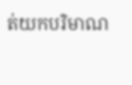ត់យកបរិមាណ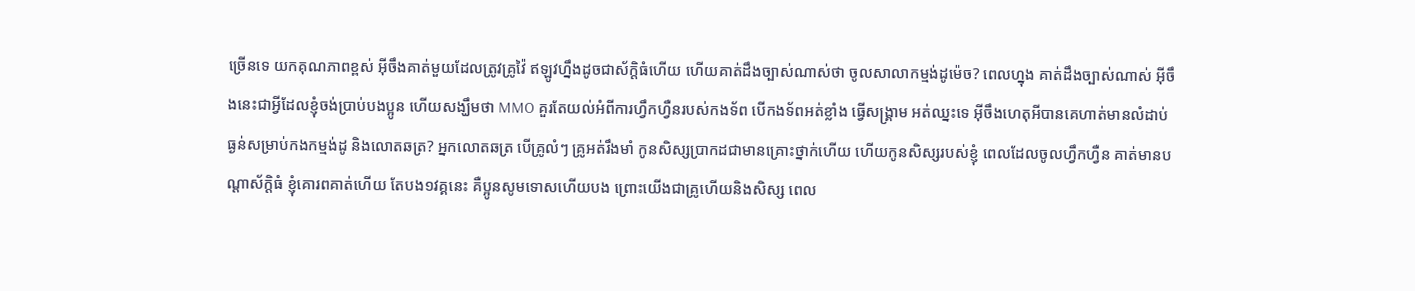ច្រើនទេ យកគុណភាពខ្ពស់ អ៊ីចឹងគាត់មួយដែលត្រូវគ្រូវ៉ៃ ឥឡូវហ្នឹងដូចជាស័ក្តិធំហើយ ហើយគាត់ដឹងច្បាស់ណាស់ថា ចូលសាលាកម្មង់ដូម៉េច? ពេលហ្នុង គាត់ដឹងច្បាស់ណាស់ អ៊ីចឹងនេះជាអ្វីដែលខ្ញុំចង់ប្រាប់បងប្អូន ហើយសង្ឃឹមថា MMO គួរតែយល់អំពីការហ្វឹកហ្វឺនរបស់កងទ័ព បើកងទ័ពអត់ខ្លាំង ធ្វើសង្គ្រាម អត់ឈ្នះទេ អ៊ីចឹងហេតុអីបានគេហាត់មានលំដាប់ធ្ងន់សម្រាប់កងកម្មង់ដូ និងលោតឆត្រ? អ្នកលោតឆត្រ បើគ្រូលំៗ គ្រូអត់រឹងមាំ កូនសិស្សប្រាកដជាមានគ្រោះថ្នាក់ហើយ ហើយកូនសិស្សរបស់ខ្ញុំ ពេលដែលចូលហ្វឹកហ្វឺន គាត់មានបណ្តាស័ក្តិធំ ខ្ញុំគោរពគាត់ហើយ តែបង១វគ្គនេះ គឺប្អូនសូមទោសហើយបង ព្រោះយើងជាគ្រូហើយនិងសិស្ស ពេល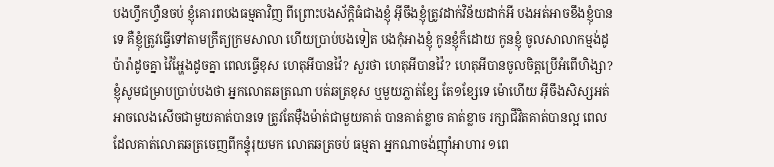បងហ្វឹកហ្វឺនចប់ ខ្ញុំគោរពបងធម្មតាវិញ ពីព្រោះបងស័ក្តិធំជាងខ្ញុំ អ៊ីចឹងខ្ញុំត្រូវដាក់វិន័យដាក់អី បងអត់អាចខឹងខ្ញុំបានទេ គឺខ្ញុំត្រូវធ្វើទៅតាមក្រឹត្យក្រមសាលា ហើយប្រាប់បងទៀត បងកុំអាងខ្ញុំ កូនខ្ញុំក៏ដោយ កូនខ្ញុំ ចូលសាលាកម្មង់ដូប៉ារ៉ាដូចគ្នា វ៉ៃអ្ហែងដូចគ្នា ពេលធ្វើខុស ហេតុអីបានវ៉ៃ? សួរថា ហេតុអីបានវ៉ៃ? ហេតុអីបានចូលចិត្តប្រើអំពើហិង្សា? ខ្ញុំសូមជម្រាបប្រាប់បងថា អ្នកលោតឆត្រណា បត់ឆត្រខុស ឬមួយភ្លាត់ខ្សែ តែ១ខ្សែទេ ម៉ោហើយ អ៊ីចឹងសិស្សអត់អាចលេងសើចជាមួយគាត់បានទេ ត្រូវតែម៉ឺងម៉ាត់ជាមួយគាត់ បានគាត់ខ្លាច គាត់ខ្លាច រក្សាជីវិតគាត់បានល្អ ពេលដែលគាត់លោតឆត្រចេញពីកន្ទុំរុយមក លោតឆត្រចប់ ធម្មតា អ្នកណាចង់ញ៉ាំអាហារ ១ពេ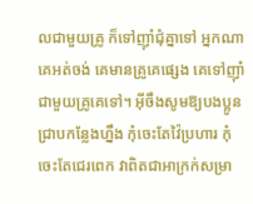លជាមួយគ្រូ ក៏ទៅញ៉ាំជុំគ្នាទៅ អ្នកណាគេអត់ចង់ គេមានគ្រូគេផ្សេង គេទៅញ៉ាំជាមួយគ្រូគេទៅ។ អ៊ីចឹងសូមឱ្យបងប្អូនជ្រាបកន្លែងហ្នឹង កុំចេះតែវ៉ៃប្រហារ កុំចេះតែជេរពេក វាពិតជាអាក្រក់សម្រា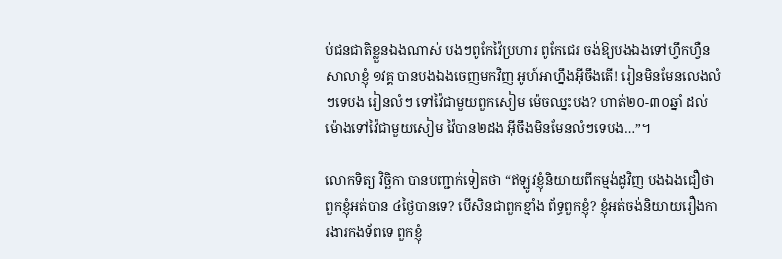ប់ជនជាតិខ្លួនឯងណាស់ បងៗពូកែវ៉ៃប្រហារ ពូកែជេរ ចង់ឱ្យបងឯងទៅហ្វឹកហ្វឺនសាលាខ្ញុំ ១វគ្គ បានបងឯងចេញមកវិញ អូហ៍អាហ្នឹងអ៊ីចឹងតើ! រៀនមិនមែនលេងលំៗទេបង រៀនលំៗ ទៅវ៉ៃជាមួយពួកសៀម ម៉េចឈ្នះបង? ហាត់២០-៣០ឆ្នាំ ដល់ម៉ោងទៅវ៉ៃជាមួយសៀម វ៉ៃបាន២ដង អ៊ីចឹងមិនមែនលំៗទេបង…”។

លោកទិត្យ វិច្ឆិកា បានបញ្ជាក់ទៀតថា “ឥឡូវខ្ញុំនិយាយពីកម្មង់ដូវិញ បងឯងជឿថា ពួកខ្ញុំអត់បាន ៤ថ្ងៃបានទេ? បើសិនជាពួកខ្មាំង ព័ទ្ធពួកខ្ញុំ? ខ្ញុំអត់ចង់និយាយរឿងការងារកងទ័ពទេ ពួកខ្ញុំ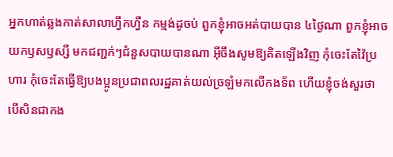អ្នកហាត់ឆ្លងកាត់សាលាហ្វឹកហ្វឺន កម្មង់ដូចប់ ពួកខ្ញុំអាចអត់បាយបាន ៤ថ្ងៃណា ពួកខ្ញុំអាច យកឫសឫស្សី មកជញ្ជក់ៗជំនួសបាយបានណា អ៊ីចឹងសូមឱ្យគិតឡើងវិញ កុំចេះតែវ៉ៃប្រហារ កុំចេះតែធ្វើឱ្យបងប្អូនប្រជាពលរដ្ឋគាត់យល់ច្រឡំមកលើកងទ័ព ហើយខ្ញុំចង់សួរថា បើសិនជាកង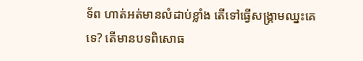ទ័ព ហាត់អត់មានលំដាប់ខ្លាំង តើទៅធ្វើសង្គ្រាមឈ្នះគេទេ? តើមានបទពិសោធ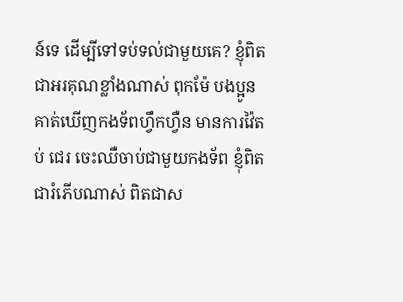ន៍ទេ ដើម្បីទៅទប់ទល់ជាមួយគេ? ខ្ញុំពិតជាអរគុណខ្លាំងណាស់ ពុកម៉ែ បងប្អូន គាត់ឃើញកងទ័ពហ្វឹកហ្វឺន មានការវ៉ៃតប់ ជេរ ចេះឈឺចាប់ជាមួយកងទ័ព ខ្ញុំពិតជារំភើបណាស់ ពិតជាស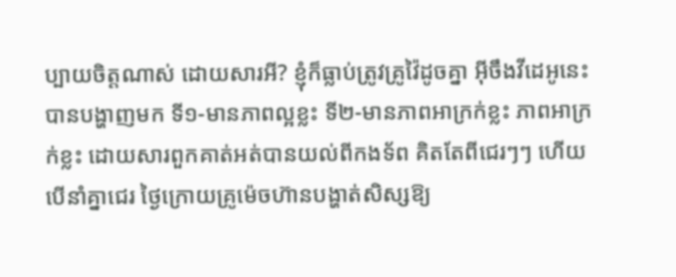ប្បាយចិត្តណាស់ ដោយសារអី? ខ្ញុំក៏ធ្លាប់ត្រូវគ្រូវ៉ៃដូចគ្នា អ៊ីចឹងវីដេអូនេះ បានបង្ហាញមក ទី១-មានភាពល្អខ្លះ ទី២-មានភាពអាក្រក់ខ្លះ ភាពអាក្រក់ខ្លះ ដោយសារពួកគាត់អត់បានយល់ពីកងទ័ព គិតតែពីជេរៗៗ ហើយបើនាំគ្នាជេរ ថ្ងៃក្រោយគ្រូម៉េចហ៊ានបង្ហាត់សិស្សឱ្យ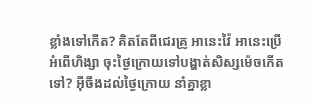ខ្លាំងទៅកើត? គិតតែពីជេរគ្រូ អានេះវ៉ៃ អានេះប្រើអំពើហិង្សា ចុះថ្ងៃក្រោយទៅបង្ហាត់សិស្សម៉េចកើតទៅ? អ៊ីចឹងដល់ថ្ងៃក្រោយ នាំគ្នាខ្លា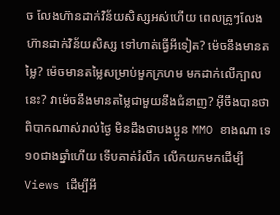ច លែងហ៊ានដាក់វិន័យសិស្សអស់ហើយ ពេលគ្រូៗលែងហ៊ានដាក់វិន័យសិស្ស ទៅហាត់ធ្វើអីទៀត? ម៉េចនឹងមានតម្លៃ? ម៉េចមានតម្លៃសម្រាប់មួកក្រហម មកដាក់លើក្បាលនេះ? វាម៉េចនឹងមានតម្លៃជាមួយនឹងជំនាញ? អ៊ីចឹងបានថា ពិបាកណាស់រាល់ថ្ងៃ មិនដឹងថាបងប្អូន MMO ខាងណា ទេ ១០ជាងឆ្នាំហើយ ទើបគាត់រំលឹក លើកយកមកដើម្បី Views ដើម្បីអី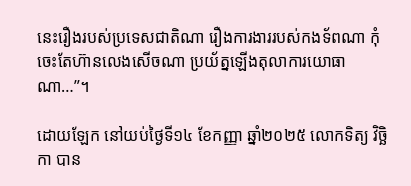នេះរឿងរបស់ប្រទេសជាតិណា រឿងការងាររបស់កងទ័ពណា កុំចេះតែហ៊ានលេងសើចណា ប្រយ័ត្នឡើងតុលាការយោធាណា…”។

ដោយឡែក នៅយប់ថ្ងៃទី១៤ ខែកញ្ញា ឆ្នាំ២០២៥ លោកទិត្យ វិច្ឆិកា បាន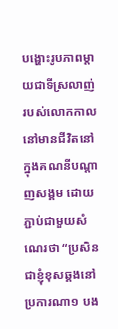បង្ហោះរូបភាពម្តាយជាទីស្រលាញ់ របស់លោកកាលនៅមានជីវិតនៅក្នុងគណនីបណ្តាញសង្គម ដោយភ្ជាប់ជាមួយសំណេរថា “ប្រសិនជាខ្ញុំខុសឆ្គងនៅប្រការណា១ បង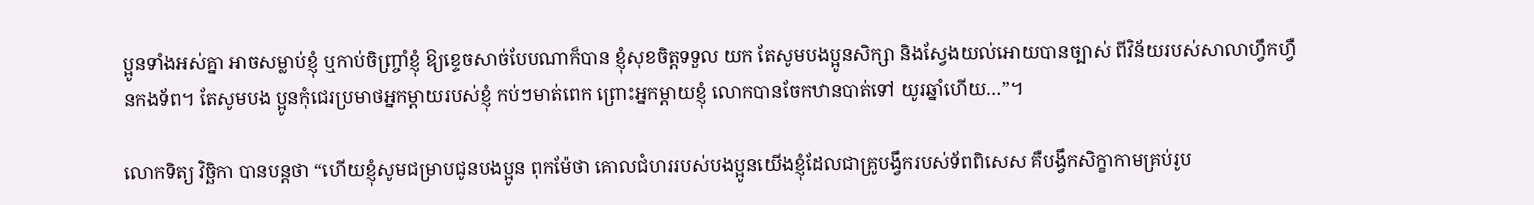ប្អូនទាំងអស់គ្នា អាចសម្លាប់ខ្ញុំ ឬកាប់ចិញ្ច្រាំខ្ញុំ ឱ្យខ្ទេចសាច់បែបណាក៏បាន ខ្ញុំសុខចិត្តទទួល យក តែសូមបងប្អូនសិក្សា និងស្វែងយល់អោយបានច្បាស់ ពីវិន័យរបស់សាលាហ្វឹកហ្វឺនកងទ័ព។ តែសូមបង ប្អូនកុំជេរប្រមាថអ្នកម្តាយរបស់ខ្ញុំ កប់ៗមាត់ពេក ព្រោះអ្នកម្តាយខ្ញុំ លោកបានចែកឋានបាត់ទៅ យូរឆ្នាំហើយ…”។

លោកទិត្យ វិច្ឆិកា បានបន្តថា “ហើយខ្ញុំសូមជម្រាបជូនបងប្អូន ពុកម៉ែថា គោលជំហររបស់បងប្អូនយើងខ្ញុំដែលជាគ្រូបង្វឹករបស់ទ័ពពិសេស គឺបង្វឹកសិក្ខាកាមគ្រប់រូប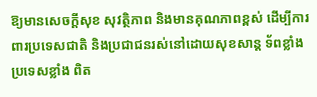ឱ្យមានសេចក្តីសុខ សុវត្ថិភាព និងមានគុណភាពខ្ពស់ ដើម្បីការពារប្រទេសជាតិ និងប្រជាជនរស់នៅដោយសុខសាន្ត ទ័ពខ្លាំង ប្រទេសខ្លាំង ពិត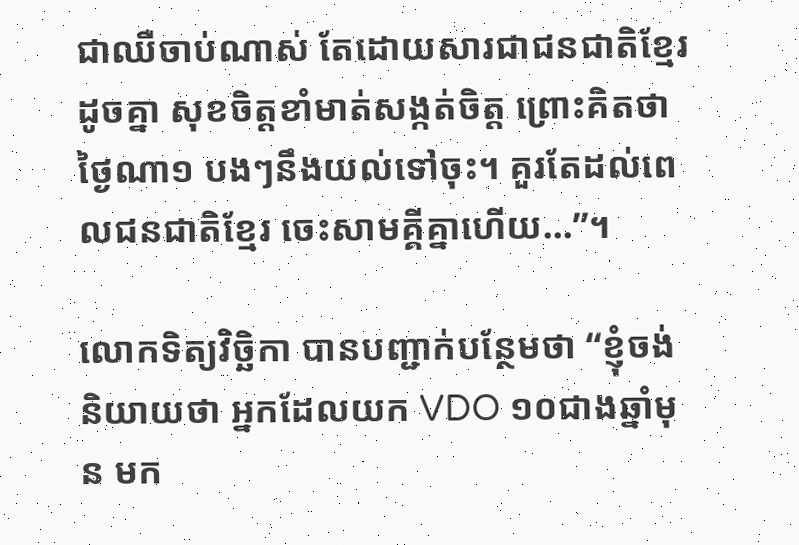ជាឈឺចាប់ណាស់ តែដោយសារជាជនជាតិខ្មែរ ដូចគ្នា សុខចិត្តខាំមាត់សង្កត់ចិត្ត ព្រោះគិតថា ថ្ងៃណា១ បងៗនឹងយល់ទៅចុះ។ គួរតែដល់ពេលជនជាតិខ្មែរ ចេះសាមគ្គីគ្នាហើយ…”។

លោកទិត្យវិច្ឆិកា បានបញ្ជាក់បន្ថែមថា “ខ្ញុំចង់និយាយថា អ្នកដែលយក VDO ១០ជាងឆ្នាំមុន មក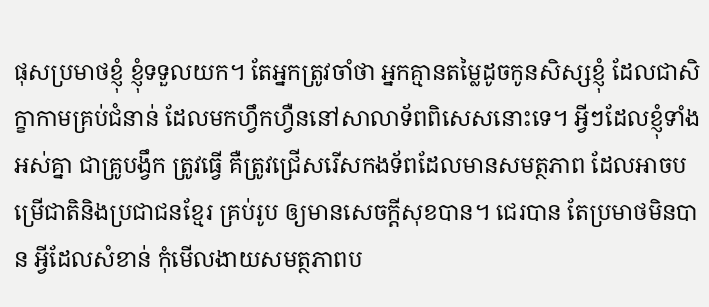ផុសប្រមាថខ្ញុំ ខ្ញុំទទួលយក។ តែអ្នកត្រូវចាំថា អ្នកគ្មានតម្លៃដូចកូនសិស្សខ្ញុំ ដែលជាសិក្ខាកាមគ្រប់ជំនាន់ ដែលមកហ្វឹកហ្វឺននៅសាលាទ័ពពិសេសនោះទេ។ អ្វីៗដែលខ្ញុំទាំងអស់គ្នា ជាគ្រូបង្វឹក ត្រូវធ្វើ គឺត្រូវជ្រើសរើសកងទ័ពដែលមានសមត្ថភាព ដែលអាចបម្រើជាតិនិងប្រជាជនខ្មែរ គ្រប់រូប ឲ្យមានសេចក្តីសុខបាន។ ជេរបាន តែប្រមាថមិនបាន អ្វីដែលសំខាន់ កុំមើលងាយសមត្ថភាពប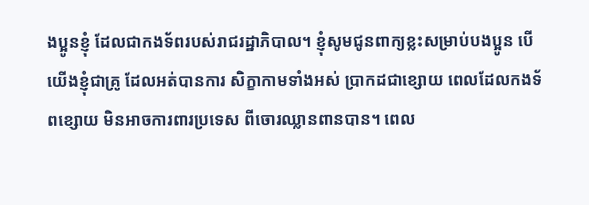ងប្អូនខ្ញុំ ដែលជាកងទ័ពរបស់រាជរដ្ឋាភិបាល។ ខ្ញុំសូមជូនពាក្យខ្លះសម្រាប់បងប្អូន បើយើងខ្ញុំជាគ្រូ ដែលអត់បានការ សិក្ខាកាមទាំងអស់ ប្រាកដជាខ្សោយ ពេលដែលកងទ័ពខ្សោយ មិនអាចការពារប្រទេស ពីចោរឈ្លានពានបាន។ ពេល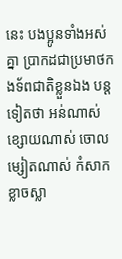នេះ បងប្អូនទាំងអស់គ្នា ប្រាកដជាប្រមាថកងទ័ពជាតិខ្លួនឯង បន្តទៀតថា អន់ណាស់ ខ្សោយណាស់ ចោលម្សៀតណាស់ កំសាក ខ្លាចស្លា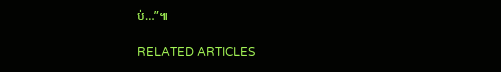ប់…”៕

RELATED ARTICLES